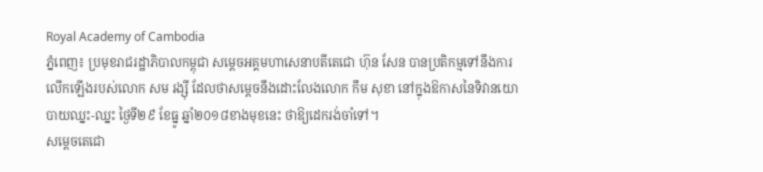Royal Academy of Cambodia
ភ្នំពេញ៖ ប្រមុខរាជរដ្ឋាភិបាលកម្ពុជា សម្ដេចអគ្គមហាសេនាបតីតេជោ ហ៊ុន សែន បានប្រតិកម្មទៅនឹងការលើកឡើងរបស់លោក សម រង្ស៊ី ដែលថាសម្ដេចនឹងដោះលែងលោក កឹម សុខា នៅក្នុងឱកាសនៃទិវានយោបាយឈ្នះ-ឈ្នះ ថ្ងៃទី២៩ ខែធ្នូ ឆ្នាំ២០១៨ខាងមុខនេះ ថាឱ្យដេករង់ចាំទៅ។
សម្ដេចតេជោ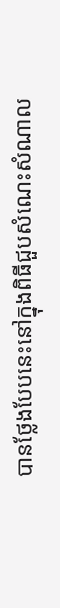បានថ្លែងបែបនេះនៅក្នុងពិធីជួបសំណេះសំណាល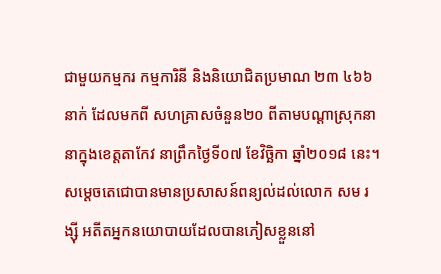ជាមួយកម្មករ កម្មការិនី និងនិយោជិតប្រមាណ ២៣ ៤៦៦ នាក់ ដែលមកពី សហគ្រាសចំនួន២០ ពីតាមបណ្ដាស្រុកនានាក្នុងខេត្តតាកែវ នាព្រឹកថ្ងៃទី០៧ ខែវិច្ឆិកា ឆ្នាំ២០១៨ នេះ។
សម្ដេចតេជោបានមានប្រសាសន៍ពន្យល់ដល់លោក សម រង្ស៊ី អតីតអ្នកនយោបាយដែលបានភៀសខ្លួននៅ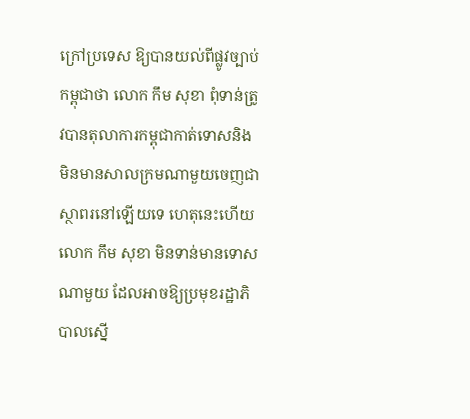ក្រៅប្រទេស ឱ្យបានយល់ពីផ្លូវច្បាប់កម្ពុជាថា លោក កឹម សុខា ពុំទាន់ត្រូវបានតុលាការកម្ពុជាកាត់ទោសនិងមិនមានសាលក្រមណាមួយចេញជាស្ថាពរនៅឡើយទេ ហេតុនេះហើយ លោក កឹម សុខា មិនទាន់មានទោសណាមួយ ដែលអាចឱ្យប្រមុខរដ្ឋាភិបាលស្នើ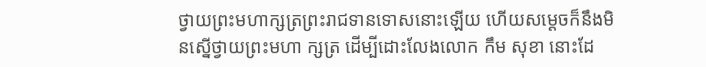ថ្វាយព្រះមហាក្សត្រព្រះរាជទានទោសនោះឡើយ ហើយសម្ដេចក៏នឹងមិនស្នើថ្វាយព្រះមហា ក្សត្រ ដើម្បីដោះលែងលោក កឹម សុខា នោះដែ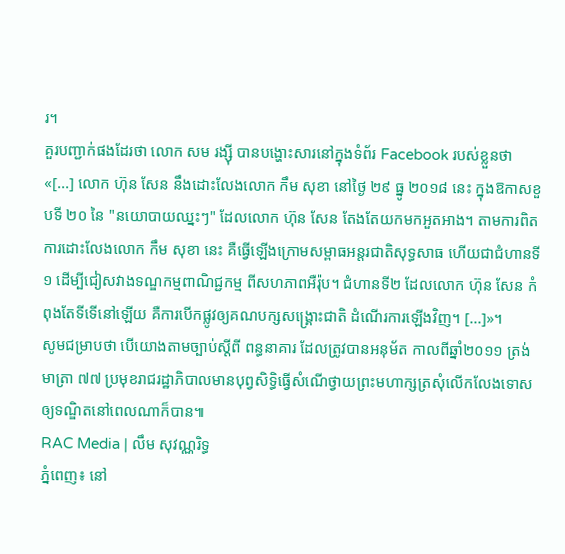រ។
គួរបញ្ជាក់ផងដែរថា លោក សម រង្ស៊ី បានបង្ហោះសារនៅក្នុងទំព័រ Facebook របស់ខ្លួនថា «[...] លោក ហ៊ុន សែន នឹងដោះលែងលោក កឹម សុខា នៅថ្ងៃ ២៩ ធ្នូ ២០១៨ នេះ ក្នុងឱកាសខួបទី ២០ នៃ "នយោបាយឈ្នះៗ" ដែលលោក ហ៊ុន សែន តែងតែយកមកអួតអាង។ តាមការពិត ការដោះលែងលោក កឹម សុខា នេះ គឺធ្វើឡើងក្រោមសម្ពាធអន្តរជាតិសុទ្ធសាធ ហើយជាជំហានទី១ ដើម្បីជៀសវាងទណ្ឌកម្មពាណិជ្ជកម្ម ពីសហភាពអឺរ៉ុប។ ជំហានទី២ ដែលលោក ហ៊ុន សែន កំពុងតែទីទើនៅឡើយ គឺការបើកផ្លូវឲ្យគណបក្សសង្គ្រោះជាតិ ដំណើរការឡើងវិញ។ [...]»។
សូមជម្រាបថា បើយោងតាមច្បាប់ស្ដីពី ពន្ធនាគារ ដែលត្រូវបានអនុម័ត កាលពីឆ្នាំ២០១១ ត្រង់មាត្រា ៧៧ ប្រមុខរាជរដ្ឋាភិបាលមានបុព្វសិទ្ធិធ្វើសំណើថ្វាយព្រះមហាក្សត្រសុំលើកលែងទោសឲ្យទណ្ឌិតនៅពេលណាក៏បាន៕
RAC Media | លឹម សុវណ្ណរិទ្ធ
ភ្នំពេញ៖ នៅ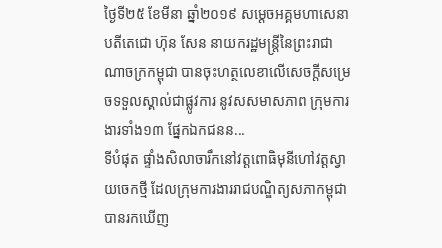ថ្ងៃទី២៥ ខែមីនា ឆ្នាំ២០១៩ សម្ដេចអគ្គមហាសេនាបតីតេជោ ហ៊ុន សែន នាយករដ្ឋមន្ត្រីនៃព្រះរាជាណាចក្រកម្ពុជា បានចុះហត្ថលេខាលើសេចក្តីសម្រេចទទួលស្គាល់ជាផ្លូវការ នូវសសមាសភាព ក្រុមការងារទាំង១៣ ផ្នែកឯកជនន...
ទីបំផុត ផ្ទាំងសិលាចារឹកនៅវត្តពោធិមុនីហៅវត្តស្វាយចេកថ្មី ដែលក្រុមការងាររាជបណ្ឌិត្យសភាកម្ពុជា បានរកឃើញ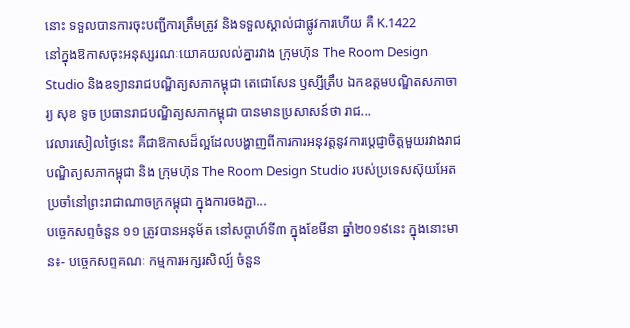នោះ ទទួលបានការចុះបញ្ជីការត្រឹមត្រូវ និងទទួលស្គាល់ជាផ្លូវការហើយ គឺ K.1422
នៅក្នុងឱកាសចុះអនុស្សរណៈយោគយលល់គ្នារវាង ក្រុមហ៊ុន The Room Design Studio និងឧទ្យានរាជបណ្ឌិត្យសភាកម្ពុជា តេជោសែន ឫស្សីត្រឹប ឯកឧត្តមបណ្ឌិតសភាចារ្យ សុខ ទូច ប្រធានរាជបណ្ឌិត្យសភាកម្ពុជា បានមានប្រសាសន៍ថា រាជ...
វេលារសៀលថ្ងៃនេះ គឺជាឱកាសដ៏ល្អដែលបង្ហាញពីការការអនុវត្តនូវការប្តេជ្ញាចិត្តមួយរវាងរាជបណ្ឌិត្យសភាកម្ពុជា និង ក្រុមហ៊ុន The Room Design Studio របស់ប្រទេសស៊ុយអែត ប្រចាំនៅព្រះរាជាណាចក្រកម្ពុជា ក្នុងការចងភ្ជា...
បច្ចេកសព្ទចំនួន ១១ ត្រូវបានអនុម័ត នៅសប្តាហ៍ទី៣ ក្នុងខែមីនា ឆ្នាំ២០១៩នេះ ក្នុងនោះមាន៖- បច្ចេកសព្ទគណៈ កម្មការអក្សរសិល្ប៍ ចំនួន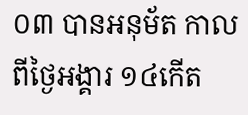០៣ បានអនុម័ត កាលពីថ្ងៃអង្គារ ១៤កើត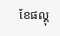ខែផល្គុ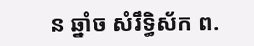ន ឆ្នាំច សំរឹទ្ធិស័ក ព.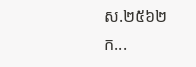ស.២៥៦២ ក...